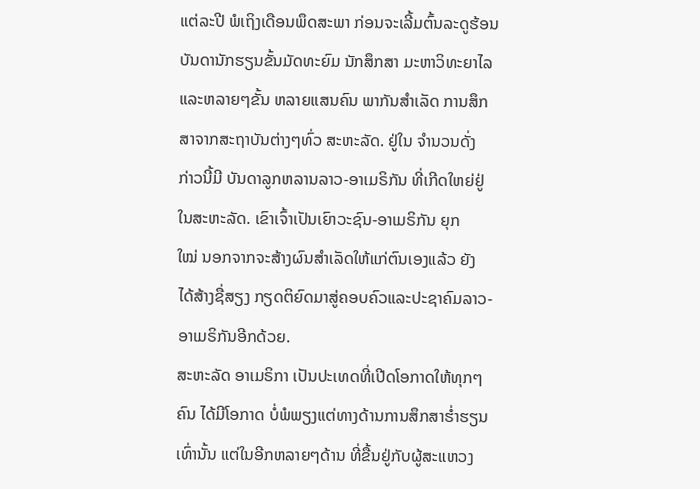ແຕ່ລະປີ ພໍເຖິງເດືອນພຶດສະພາ ກ່ອນຈະເລີ້ມຕົ້ນລະດູຮ້ອນ
ບັນດານັກຮຽນຂັ້ນມັດທະຍົມ ນັກສຶກສາ ມະຫາວິທະຍາໄລ
ແລະຫລາຍໆຂັ້ນ ຫລາຍແສນຄົນ ພາກັນສໍາເລັດ ການສຶກ
ສາຈາກສະຖາບັນຕ່າງໆທົ່ວ ສະຫະລັດ. ຢູ່ໃນ ຈໍານວນດັ່ງ
ກ່າວນີ້ມີ ບັນດາລູກຫລານລາວ-ອາເມຣິກັນ ທີ່ເກີດໃຫຍ່ຢູ່
ໃນສະຫະລັດ. ເຂົາເຈົ້າເປັນເຍົາວະຊົນ-ອາເມຣິກັນ ຍຸກ
ໃໝ່ ນອກຈາກຈະສ້າງຜົນສຳເລັດໃຫ້ແກ່ຕົນເອງແລ້ວ ຍັງ
ໄດ້ສ້າງຊື່ສຽງ ກຽດຕິຍົດມາສູ່ຄອບຄົວແລະປະຊາຄົມລາວ-
ອາເມຣິກັນອີກດ້ວຍ.
ສະຫະລັດ ອາເມຣິກາ ເປັນປະເທດທີ່ເປີດໂອກາດໃຫ້ທຸກໆ
ຄົນ ໄດ້ມີໂອກາດ ບໍ່ພໍພຽງແຕ່ທາງດ້ານການສຶກສາຮໍ່າຮຽນ
ເທົ່ານັ້ນ ແຕ່ໃນອີກຫລາຍໆດ້ານ ທີ່ຂື້ນຢູ່ກັບຜູ້ສະແຫວງ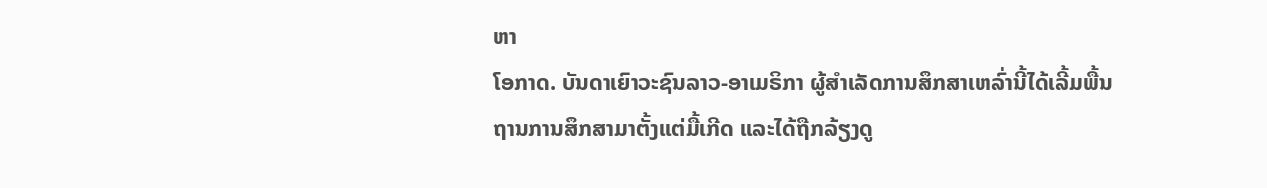ຫາ
ໂອກາດ. ບັນດາເຍົາວະຊົນລາວ-ອາເມຣິກາ ຜູ້ສໍາເລັດການສຶກສາເຫລົ່ານີ້ໄດ້ເລີ້ມພື້ນ
ຖານການສຶກສາມາຕັ້ງແຕ່ມື້ເກີດ ແລະໄດ້ຖືກລ້ຽງດູ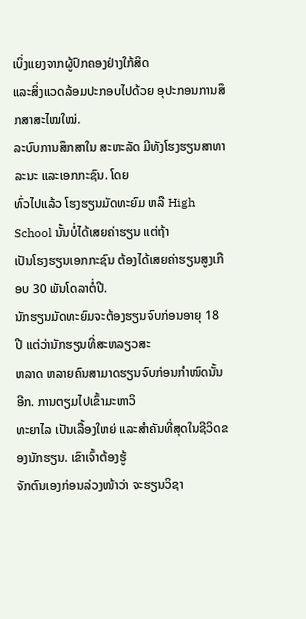ເບິ່ງແຍງຈາກຜູ້ປົກຄອງຢ່າງໃກ້ສິດ
ແລະສິ່ງແວດລ້ອມປະກອບໄປດ້ວຍ ອຸປະກອນການສຶກສາສະໄໝໃໝ່.
ລະບົບການສຶກສາໃນ ສະຫະລັດ ມີທັງໂຮງຮຽນສາທາລະນະ ແລະເອກກະຊົນ. ໂດຍ
ທົ່ວໄປແລ້ວ ໂຮງຮຽນມັດທະຍົມ ຫລື High School ນັ້ນບໍ່ໄດ້ເສຍຄ່າຮຽນ ແຕ່ຖ້າ
ເປັນໂຮງຮຽນເອກກະຊົນ ຕ້ອງໄດ້ເສຍຄ່າຮຽນສູງເກືອບ 30 ພັນໂດລາຕໍ່ປີ.
ນັກຮຽນມັດທະຍົມຈະຕ້ອງຮຽນຈົບກ່ອນອາຍຸ 18 ປີ ແຕ່ວ່ານັກຮຽນທີ່ສະຫລຽວສະ
ຫລາດ ຫລາຍຄົນສາມາດຮຽນຈົບກ່ອນກໍາໜົດນັ້ນອີກ. ການຕຽມໄປເຂົ້າມະຫາວິ
ທະຍາໄລ ເປັນເລື້ອງໃຫຍ່ ແລະສຳຄັນທີ່ສຸດໃນຊີວິດຂອງນັກຮຽນ. ເຂົາເຈົ້າຕ້ອງຮູ້
ຈັກຕົນເອງກ່ອນລ່ວງໜ້າວ່າ ຈະຮຽນວິຊາ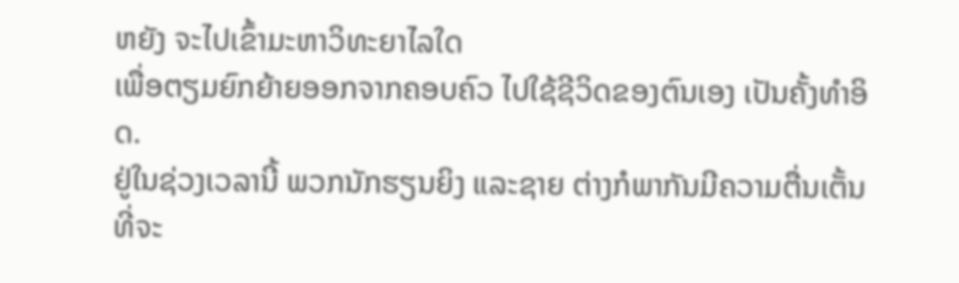ຫຍັງ ຈະໄປເຂົ້າມະຫາວິທະຍາໄລໃດ
ເພື່ອຕຽມຍົກຍ້າຍອອກຈາກຄອບຄົວ ໄປໃຊ້ຊີວິດຂອງຕົນເອງ ເປັນຄັ້ງທໍາອິດ.
ຢູ່ໃນຊ່ວງເວລານີ້ ພວກນັກຮຽນຍິງ ແລະຊາຍ ຕ່າງກໍພາກັນມີຄວາມຕື່ນເຕັ້ນ ທີ່ຈະ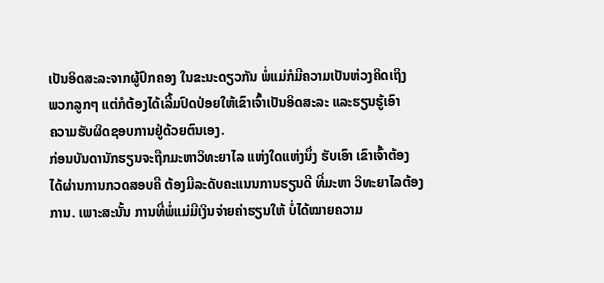ເປັນອິດສະລະຈາກຜູ້ປົກຄອງ ໃນຂະນະດຽວກັນ ພໍ່ແມ່ກໍມີຄວາມເປັນຫ່ວງຄິດເຖິງ
ພວກລູກໆ ແຕ່ກໍຕ້ອງໄດ້ເລີ້ມປົດປ່ອຍໃຫ້ເຂົາເຈົ້າເປັນອິດສະລະ ແລະຮຽນຮູ້ເອົາ
ຄວາມຮັບຜິດຊອບການຢູ່ດ້ວຍຕົນເອງ.
ກ່ອນບັນດານັກຮຽນຈະຖືກມະຫາວິທະຍາໄລ ແຫ່ງໃດແຫ່ງນຶ່ງ ຮັບເອົາ ເຂົາເຈົ້າຕ້ອງ
ໄດ້ຜ່ານການກວດສອບຄື ຕ້ອງມີລະດັບຄະແນນການຮຽນດີ ທີ່ມະຫາ ວິທະຍາໄລຕ້ອງ
ການ. ເພາະສະນັ້ນ ການທີ່ພໍ່ແມ່ມີເງິນຈ່າຍຄ່າຮຽນໃຫ້ ບໍ່ໄດ້ໝາຍຄວາມ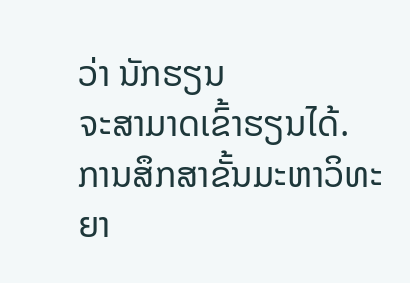ວ່າ ນັກຮຽນ
ຈະສາມາດເຂົ້າຮຽນໄດ້.
ການສຶກສາຂັ້ນມະຫາວິທະຍາ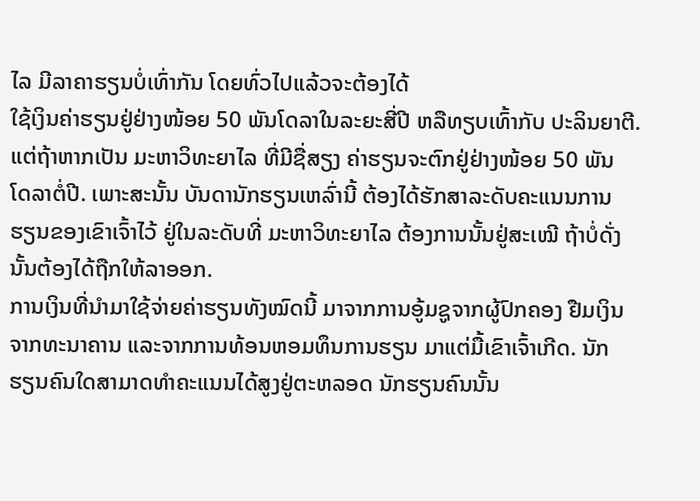ໄລ ມີລາຄາຮຽນບໍ່ເທົ່າກັນ ໂດຍທົ່ວໄປແລ້ວຈະຕ້ອງໄດ້
ໃຊ້ເງິນຄ່າຮຽນຢູ່ຢ່າງໜ້ອຍ 50 ພັນໂດລາໃນລະຍະສີ່ປີ ຫລືທຽບເທົ້າກັບ ປະລິນຍາຕີ.
ແຕ່ຖ້າຫາກເປັນ ມະຫາວິທະຍາໄລ ທີ່ມີຊື່ສຽງ ຄ່າຮຽນຈະຕົກຢູ່ຢ່າງໜ້ອຍ 50 ພັນ
ໂດລາຕໍ່ປີ. ເພາະສະນັ້ນ ບັນດານັກຮຽນເຫລົ່ານີ້ ຕ້ອງໄດ້ຮັກສາລະດັບຄະແນນການ
ຮຽນຂອງເຂົາເຈົ້າໄວ້ ຢູ່ໃນລະດັບທີ່ ມະຫາວິທະຍາໄລ ຕ້ອງການນັ້ນຢູ່ສະເໝີ ຖ້າບໍ່ດັ່ງ
ນັ້ນຕ້ອງໄດ້ຖືກໃຫ້ລາອອກ.
ການເງິນທີ່ນຳມາໃຊ້ຈ່າຍຄ່າຮຽນທັງໝົດນີ້ ມາຈາກການອູ້ມຊູຈາກຜູ້ປົກຄອງ ຢືມເງິນ
ຈາກທະນາຄານ ແລະຈາກການທ້ອນຫອມທຶນການຮຽນ ມາແຕ່ມື້ເຂົາເຈົ້າເກີດ. ນັກ
ຮຽນຄົນໃດສາມາດທໍາຄະແນນໄດ້ສູງຢູ່ຕະຫລອດ ນັກຮຽນຄົນນັ້ນ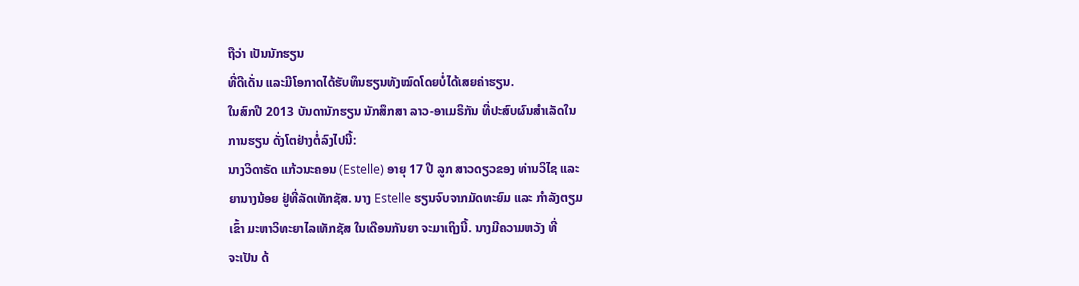ຖືວ່າ ເປັນນັກຮຽນ
ທີ່ດີເດັ່ນ ແລະມີໂອກາດໄດ້ຮັບທຶນຮຽນທັງໝົດໂດຍບໍ່ໄດ້ເສຍຄ່າຮຽນ.
ໃນສົກປີ 2013 ບັນດານັກຮຽນ ນັກສຶກສາ ລາວ-ອາເມຣິກັນ ທີ່ປະສົບຜົນສໍາເລັດໃນ
ການຮຽນ ດັ່ງໂຕຢ່າງຕໍ່ລົງໄປນີ້:
ນາງວິດາຣັດ ແກ້ວນະຄອນ (Estelle) ອາຍຸ 17 ປີ ລູກ ສາວດຽວຂອງ ທ່ານວິໄຊ ແລະ
ຍານາງນ້ອຍ ຢູ່ທີ່ລັດເທັກຊັສ. ນາງ Estelle ຮຽນຈົບຈາກມັດທະຍົມ ແລະ ກໍາລັງຕຽມ
ເຂົ້າ ມະຫາວິທະຍາໄລເທັກຊັສ ໃນເດືອນກັນຍາ ຈະມາເຖິງນີ້. ນາງມີຄວາມຫວັງ ທີ່
ຈະເປັນ ດ້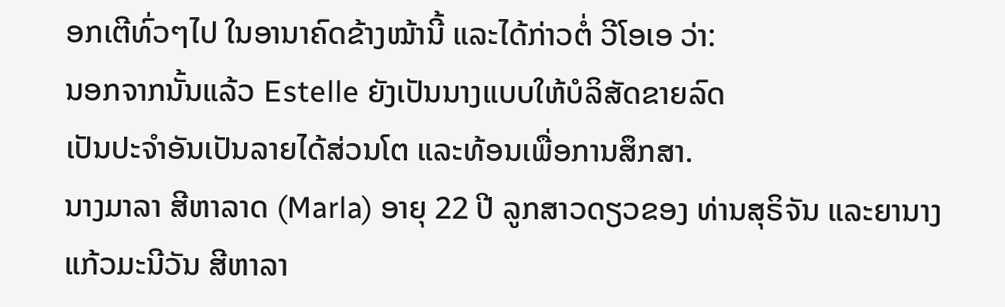ອກເຕີທົ່ວໆໄປ ໃນອານາຄົດຂ້າງໝ້ານີ້ ແລະໄດ້ກ່າວຕໍ່ ວີໂອເອ ວ່າ:
ນອກຈາກນັ້ນແລ້ວ Estelle ຍັງເປັນນາງແບບໃຫ້ບໍລິສັດຂາຍລົດ
ເປັນປະຈໍາອັນເປັນລາຍໄດ້ສ່ວນໂຕ ແລະທ້ອນເພື່ອການສຶກສາ.
ນາງມາລາ ສີຫາລາດ (Marla) ອາຍຸ 22 ປີ ລູກສາວດຽວຂອງ ທ່ານສຸຣິຈັນ ແລະຍານາງ
ແກ້ວມະນີວັນ ສີຫາລາ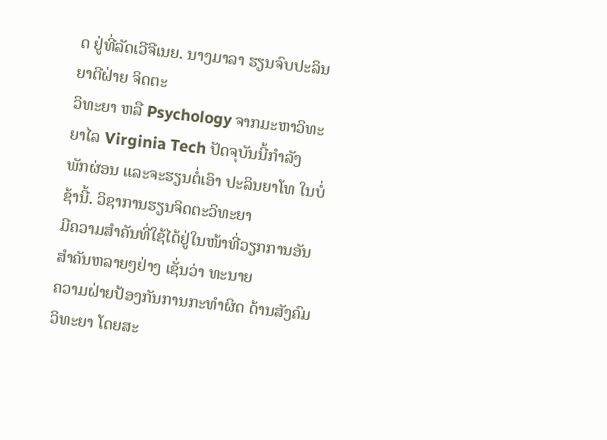ດ ຢູ່ທີ່ລັດເວີຈີເນຍ. ນາງມາລາ ຮຽນຈົບປະລິນຍາຕີຝ່າຍ ຈິດຕະ
ວິທະຍາ ຫລື Psychology ຈາກມະຫາວິທະຍາໄລ Virginia Tech ປັດຈຸບັນນີ້ກໍາລັງ
ພັກຜ່ອນ ແລະຈະຮຽນຕໍ່ເອົາ ປະລິນຍາໂທ ໃນບໍ່ຊ້ານີ້. ວິຊາການຮຽນຈິດຕະວິທະຍາ
ມີຄວາມສຳຄັນທີ່ໃຊ້ໄດ້ຢູ່ໃນໜ້າທີ່ວຽກການອັນສຳຄັນຫລາຍໆຢ່າງ ເຊັ່ນວ່າ ທະນາຍ
ຄວາມຝ່າຍປ້ອງກັນການກະທໍາຜິດ ດ້ານສັງຄົມວິທະຍາ ໂດຍສະ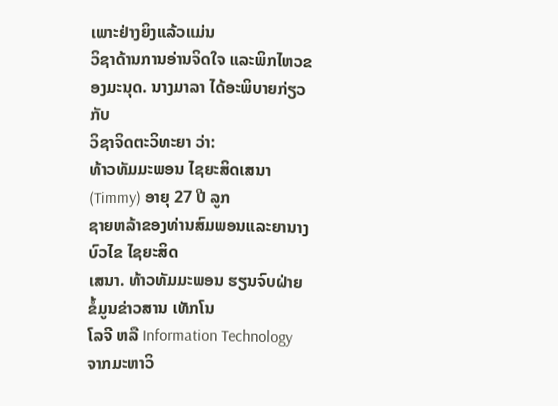ເພາະຢ່າງຍິງແລ້ວແມ່ນ
ວິຊາດ້ານການອ່ານຈິດໃຈ ແລະພິກໄຫວຂອງມະນຸດ. ນາງມາລາ ໄດ້ອະພິບາຍກ່ຽວກັບ
ວິຊາຈິດຕະວິທະຍາ ວ່າ:
ທ້າວທັມມະພອນ ໄຊຍະສິດເສນາ (Timmy) ອາຍຸ 27 ປີ ລູກ
ຊາຍຫລ້າຂອງທ່ານສົມພອນແລະຍານາງບົວໄຂ ໄຊຍະສິດ
ເສນາ. ທ້າວທັມມະພອນ ຮຽນຈົບຝ່າຍ ຂໍ້ມູນຂ່າວສານ ເທັກໂນ
ໂລຈີ ຫລື Information Technology ຈາກມະຫາວິ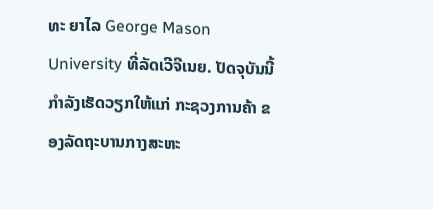ທະ ຍາໄລ George Mason University ທີ່ລັດເວີຈີເນຍ. ປັດຈຸບັນນີ້ກໍາລັງເຮັດວຽກໃຫ້ແກ່ ກະຊວງການຄ້າ ຂອງລັດຖະບານກາງສະຫະ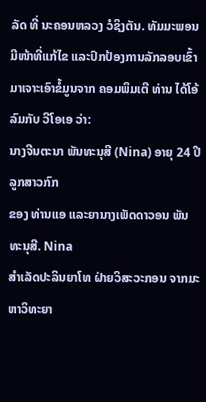ລັດ ທີ່ ນະຄອນຫລວງ ວໍຊິງຕັນ. ທັມມະພອນ ມີໜ້າທີ່ແກ້ໄຂ ແລະປົກປ້ອງການລັກລອບເຂົ້າມາເຈາະເອົາຂໍ້ມູນຈາກ ຄອມພິມເຕີ ທ່ານ ໄດ້ໂອ້ລົມກັບ ວີໂອເອ ວ່າ:
ນາງຈີນຕະນາ ພັນທະນຸສີ (Nina) ອາຍຸ 24 ປີ ລູກສາວກົກ
ຂອງ ທ່ານແອ ແລະຍານາງເພັດດາວອນ ພັນທະນຸສີ. Nina
ສຳເລັດປະລິນຍາໂທ ຝ່າຍວິສະວະກອນ ຈາກມະຫາວິທະຍາ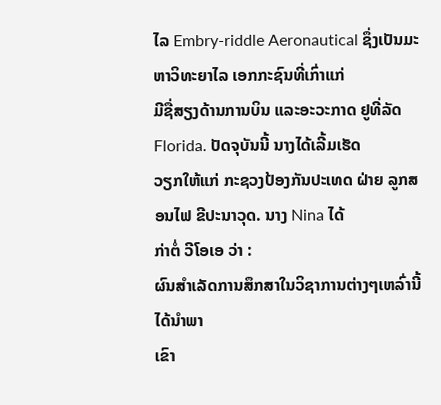ໄລ Embry-riddle Aeronautical ຊຶ່ງເປັນມະຫາວິທະຍາໄລ ເອກກະຊົນທີ່ເກົ່າແກ່
ມີຊື່ສຽງດ້ານການບິນ ແລະອະວະກາດ ຢູທີ່ລັດ Florida. ປັດຈຸບັນນີ້ ນາງໄດ້ເລີ້ມເຮັດ
ວຽກໃຫ້ແກ່ ກະຊວງປ້ອງກັນປະເທດ ຝ່າຍ ລູກສອນໄຟ ຂີປະນາວຸດ. ນາງ Nina ໄດ້
ກ່າຕໍ່ ວີໂອເອ ວ່າ :
ຜົນສຳເລັດການສຶກສາໃນວິຊາການຕ່າງໆເຫລົ່ານີ້ ໄດ້ນຳພາ
ເຂົາ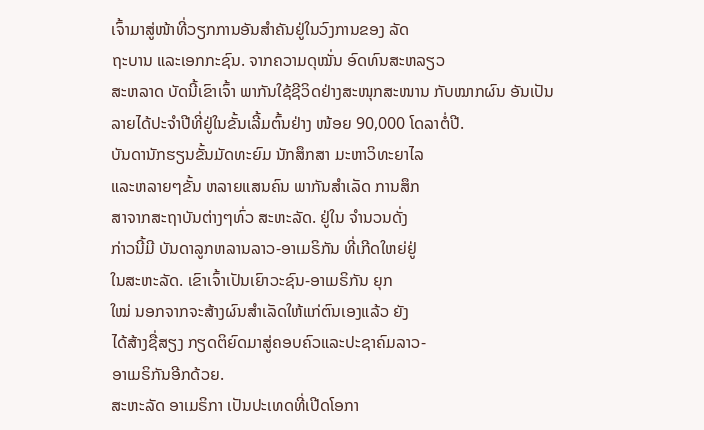ເຈົ້າມາສູ່ໜ້າທີ່ວຽກການອັນສໍາຄັນຢູ່ໃນວົງການຂອງ ລັດ
ຖະບານ ແລະເອກກະຊົນ. ຈາກຄວາມດຸໝັ່ນ ອົດທົນສະຫລຽວ
ສະຫລາດ ບັດນີ້ເຂົາເຈົ້າ ພາກັນໃຊ້ຊີວິດຢ່າງສະໜຸກສະໜານ ກັບໝາກຜົນ ອັນເປັນລາຍໄດ້ປະຈຳປີທີ່ຢູ່ໃນຂັ້ນເລີ້ມຕົ້ນຢ່າງ ໜ້ອຍ 90,000 ໂດລາຕໍ່ປີ.
ບັນດານັກຮຽນຂັ້ນມັດທະຍົມ ນັກສຶກສາ ມະຫາວິທະຍາໄລ
ແລະຫລາຍໆຂັ້ນ ຫລາຍແສນຄົນ ພາກັນສໍາເລັດ ການສຶກ
ສາຈາກສະຖາບັນຕ່າງໆທົ່ວ ສະຫະລັດ. ຢູ່ໃນ ຈໍານວນດັ່ງ
ກ່າວນີ້ມີ ບັນດາລູກຫລານລາວ-ອາເມຣິກັນ ທີ່ເກີດໃຫຍ່ຢູ່
ໃນສະຫະລັດ. ເຂົາເຈົ້າເປັນເຍົາວະຊົນ-ອາເມຣິກັນ ຍຸກ
ໃໝ່ ນອກຈາກຈະສ້າງຜົນສຳເລັດໃຫ້ແກ່ຕົນເອງແລ້ວ ຍັງ
ໄດ້ສ້າງຊື່ສຽງ ກຽດຕິຍົດມາສູ່ຄອບຄົວແລະປະຊາຄົມລາວ-
ອາເມຣິກັນອີກດ້ວຍ.
ສະຫະລັດ ອາເມຣິກາ ເປັນປະເທດທີ່ເປີດໂອກາ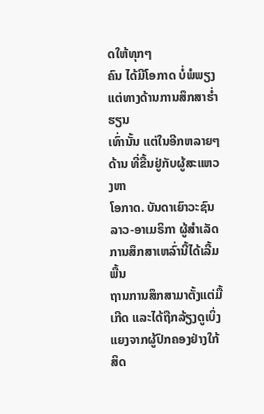ດໃຫ້ທຸກໆ
ຄົນ ໄດ້ມີໂອກາດ ບໍ່ພໍພຽງແຕ່ທາງດ້ານການສຶກສາຮໍ່າຮຽນ
ເທົ່ານັ້ນ ແຕ່ໃນອີກຫລາຍໆດ້ານ ທີ່ຂື້ນຢູ່ກັບຜູ້ສະແຫວງຫາ
ໂອກາດ. ບັນດາເຍົາວະຊົນລາວ-ອາເມຣິກາ ຜູ້ສໍາເລັດການສຶກສາເຫລົ່ານີ້ໄດ້ເລີ້ມພື້ນ
ຖານການສຶກສາມາຕັ້ງແຕ່ມື້ເກີດ ແລະໄດ້ຖືກລ້ຽງດູເບິ່ງແຍງຈາກຜູ້ປົກຄອງຢ່າງໃກ້ສິດ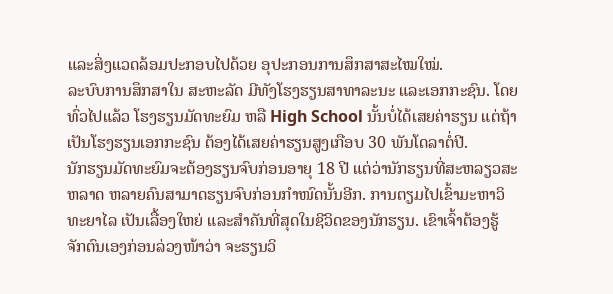ແລະສິ່ງແວດລ້ອມປະກອບໄປດ້ວຍ ອຸປະກອນການສຶກສາສະໄໝໃໝ່.
ລະບົບການສຶກສາໃນ ສະຫະລັດ ມີທັງໂຮງຮຽນສາທາລະນະ ແລະເອກກະຊົນ. ໂດຍ
ທົ່ວໄປແລ້ວ ໂຮງຮຽນມັດທະຍົມ ຫລື High School ນັ້ນບໍ່ໄດ້ເສຍຄ່າຮຽນ ແຕ່ຖ້າ
ເປັນໂຮງຮຽນເອກກະຊົນ ຕ້ອງໄດ້ເສຍຄ່າຮຽນສູງເກືອບ 30 ພັນໂດລາຕໍ່ປີ.
ນັກຮຽນມັດທະຍົມຈະຕ້ອງຮຽນຈົບກ່ອນອາຍຸ 18 ປີ ແຕ່ວ່ານັກຮຽນທີ່ສະຫລຽວສະ
ຫລາດ ຫລາຍຄົນສາມາດຮຽນຈົບກ່ອນກໍາໜົດນັ້ນອີກ. ການຕຽມໄປເຂົ້າມະຫາວິ
ທະຍາໄລ ເປັນເລື້ອງໃຫຍ່ ແລະສຳຄັນທີ່ສຸດໃນຊີວິດຂອງນັກຮຽນ. ເຂົາເຈົ້າຕ້ອງຮູ້
ຈັກຕົນເອງກ່ອນລ່ວງໜ້າວ່າ ຈະຮຽນວິ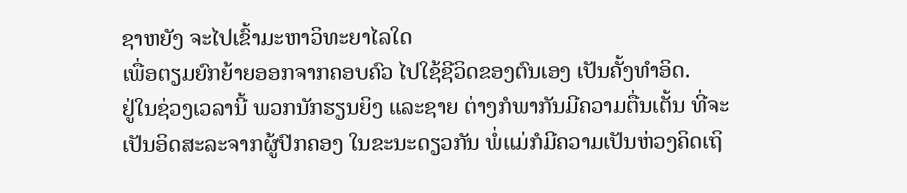ຊາຫຍັງ ຈະໄປເຂົ້າມະຫາວິທະຍາໄລໃດ
ເພື່ອຕຽມຍົກຍ້າຍອອກຈາກຄອບຄົວ ໄປໃຊ້ຊີວິດຂອງຕົນເອງ ເປັນຄັ້ງທໍາອິດ.
ຢູ່ໃນຊ່ວງເວລານີ້ ພວກນັກຮຽນຍິງ ແລະຊາຍ ຕ່າງກໍພາກັນມີຄວາມຕື່ນເຕັ້ນ ທີ່ຈະ
ເປັນອິດສະລະຈາກຜູ້ປົກຄອງ ໃນຂະນະດຽວກັນ ພໍ່ແມ່ກໍມີຄວາມເປັນຫ່ວງຄິດເຖິ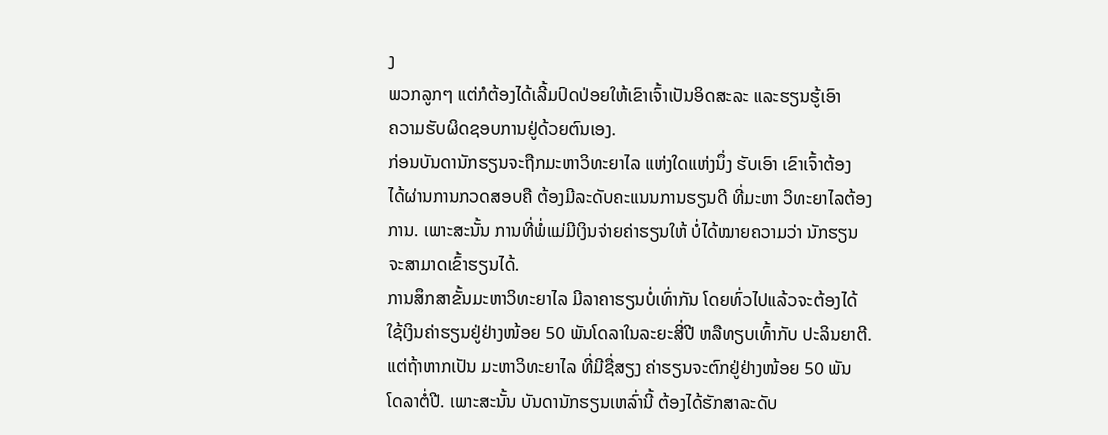ງ
ພວກລູກໆ ແຕ່ກໍຕ້ອງໄດ້ເລີ້ມປົດປ່ອຍໃຫ້ເຂົາເຈົ້າເປັນອິດສະລະ ແລະຮຽນຮູ້ເອົາ
ຄວາມຮັບຜິດຊອບການຢູ່ດ້ວຍຕົນເອງ.
ກ່ອນບັນດານັກຮຽນຈະຖືກມະຫາວິທະຍາໄລ ແຫ່ງໃດແຫ່ງນຶ່ງ ຮັບເອົາ ເຂົາເຈົ້າຕ້ອງ
ໄດ້ຜ່ານການກວດສອບຄື ຕ້ອງມີລະດັບຄະແນນການຮຽນດີ ທີ່ມະຫາ ວິທະຍາໄລຕ້ອງ
ການ. ເພາະສະນັ້ນ ການທີ່ພໍ່ແມ່ມີເງິນຈ່າຍຄ່າຮຽນໃຫ້ ບໍ່ໄດ້ໝາຍຄວາມວ່າ ນັກຮຽນ
ຈະສາມາດເຂົ້າຮຽນໄດ້.
ການສຶກສາຂັ້ນມະຫາວິທະຍາໄລ ມີລາຄາຮຽນບໍ່ເທົ່າກັນ ໂດຍທົ່ວໄປແລ້ວຈະຕ້ອງໄດ້
ໃຊ້ເງິນຄ່າຮຽນຢູ່ຢ່າງໜ້ອຍ 50 ພັນໂດລາໃນລະຍະສີ່ປີ ຫລືທຽບເທົ້າກັບ ປະລິນຍາຕີ.
ແຕ່ຖ້າຫາກເປັນ ມະຫາວິທະຍາໄລ ທີ່ມີຊື່ສຽງ ຄ່າຮຽນຈະຕົກຢູ່ຢ່າງໜ້ອຍ 50 ພັນ
ໂດລາຕໍ່ປີ. ເພາະສະນັ້ນ ບັນດານັກຮຽນເຫລົ່ານີ້ ຕ້ອງໄດ້ຮັກສາລະດັບ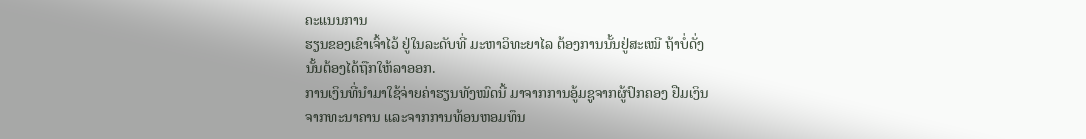ຄະແນນການ
ຮຽນຂອງເຂົາເຈົ້າໄວ້ ຢູ່ໃນລະດັບທີ່ ມະຫາວິທະຍາໄລ ຕ້ອງການນັ້ນຢູ່ສະເໝີ ຖ້າບໍ່ດັ່ງ
ນັ້ນຕ້ອງໄດ້ຖືກໃຫ້ລາອອກ.
ການເງິນທີ່ນຳມາໃຊ້ຈ່າຍຄ່າຮຽນທັງໝົດນີ້ ມາຈາກການອູ້ມຊູຈາກຜູ້ປົກຄອງ ຢືມເງິນ
ຈາກທະນາຄານ ແລະຈາກການທ້ອນຫອມທຶນ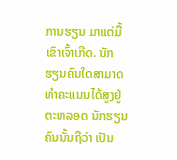ການຮຽນ ມາແຕ່ມື້ເຂົາເຈົ້າເກີດ. ນັກ
ຮຽນຄົນໃດສາມາດທໍາຄະແນນໄດ້ສູງຢູ່ຕະຫລອດ ນັກຮຽນຄົນນັ້ນຖືວ່າ ເປັນ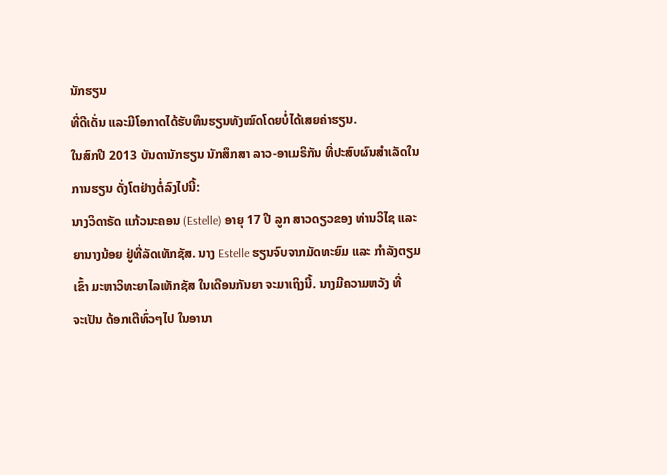ນັກຮຽນ
ທີ່ດີເດັ່ນ ແລະມີໂອກາດໄດ້ຮັບທຶນຮຽນທັງໝົດໂດຍບໍ່ໄດ້ເສຍຄ່າຮຽນ.
ໃນສົກປີ 2013 ບັນດານັກຮຽນ ນັກສຶກສາ ລາວ-ອາເມຣິກັນ ທີ່ປະສົບຜົນສໍາເລັດໃນ
ການຮຽນ ດັ່ງໂຕຢ່າງຕໍ່ລົງໄປນີ້:
ນາງວິດາຣັດ ແກ້ວນະຄອນ (Estelle) ອາຍຸ 17 ປີ ລູກ ສາວດຽວຂອງ ທ່ານວິໄຊ ແລະ
ຍານາງນ້ອຍ ຢູ່ທີ່ລັດເທັກຊັສ. ນາງ Estelle ຮຽນຈົບຈາກມັດທະຍົມ ແລະ ກໍາລັງຕຽມ
ເຂົ້າ ມະຫາວິທະຍາໄລເທັກຊັສ ໃນເດືອນກັນຍາ ຈະມາເຖິງນີ້. ນາງມີຄວາມຫວັງ ທີ່
ຈະເປັນ ດ້ອກເຕີທົ່ວໆໄປ ໃນອານາ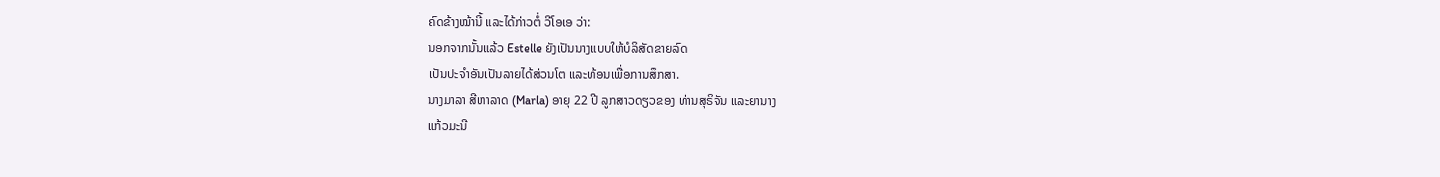ຄົດຂ້າງໝ້ານີ້ ແລະໄດ້ກ່າວຕໍ່ ວີໂອເອ ວ່າ:
ນອກຈາກນັ້ນແລ້ວ Estelle ຍັງເປັນນາງແບບໃຫ້ບໍລິສັດຂາຍລົດ
ເປັນປະຈໍາອັນເປັນລາຍໄດ້ສ່ວນໂຕ ແລະທ້ອນເພື່ອການສຶກສາ.
ນາງມາລາ ສີຫາລາດ (Marla) ອາຍຸ 22 ປີ ລູກສາວດຽວຂອງ ທ່ານສຸຣິຈັນ ແລະຍານາງ
ແກ້ວມະນີ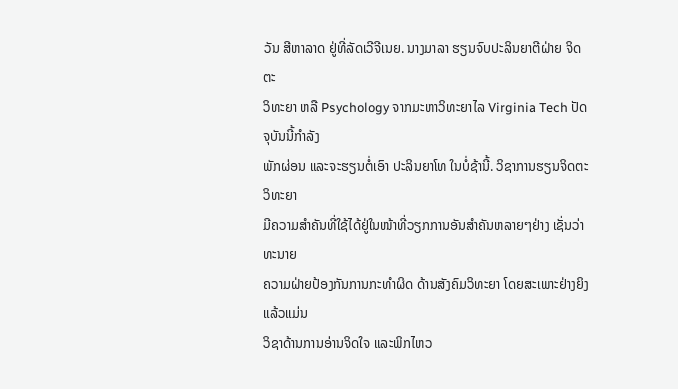ວັນ ສີຫາລາດ ຢູ່ທີ່ລັດເວີຈີເນຍ. ນາງມາລາ ຮຽນຈົບປະລິນຍາຕີຝ່າຍ ຈິດຕະ
ວິທະຍາ ຫລື Psychology ຈາກມະຫາວິທະຍາໄລ Virginia Tech ປັດຈຸບັນນີ້ກໍາລັງ
ພັກຜ່ອນ ແລະຈະຮຽນຕໍ່ເອົາ ປະລິນຍາໂທ ໃນບໍ່ຊ້ານີ້. ວິຊາການຮຽນຈິດຕະວິທະຍາ
ມີຄວາມສຳຄັນທີ່ໃຊ້ໄດ້ຢູ່ໃນໜ້າທີ່ວຽກການອັນສຳຄັນຫລາຍໆຢ່າງ ເຊັ່ນວ່າ ທະນາຍ
ຄວາມຝ່າຍປ້ອງກັນການກະທໍາຜິດ ດ້ານສັງຄົມວິທະຍາ ໂດຍສະເພາະຢ່າງຍິງແລ້ວແມ່ນ
ວິຊາດ້ານການອ່ານຈິດໃຈ ແລະພິກໄຫວ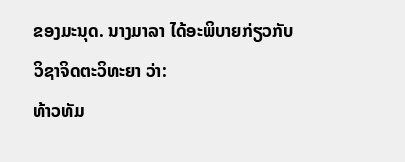ຂອງມະນຸດ. ນາງມາລາ ໄດ້ອະພິບາຍກ່ຽວກັບ
ວິຊາຈິດຕະວິທະຍາ ວ່າ:
ທ້າວທັມ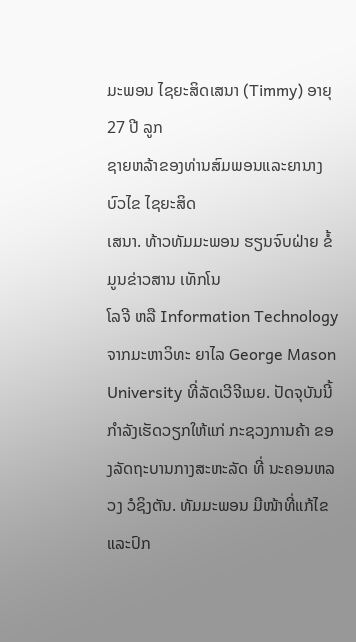ມະພອນ ໄຊຍະສິດເສນາ (Timmy) ອາຍຸ 27 ປີ ລູກ
ຊາຍຫລ້າຂອງທ່ານສົມພອນແລະຍານາງບົວໄຂ ໄຊຍະສິດ
ເສນາ. ທ້າວທັມມະພອນ ຮຽນຈົບຝ່າຍ ຂໍ້ມູນຂ່າວສານ ເທັກໂນ
ໂລຈີ ຫລື Information Technology ຈາກມະຫາວິທະ ຍາໄລ George Mason University ທີ່ລັດເວີຈີເນຍ. ປັດຈຸບັນນີ້ກໍາລັງເຮັດວຽກໃຫ້ແກ່ ກະຊວງການຄ້າ ຂອງລັດຖະບານກາງສະຫະລັດ ທີ່ ນະຄອນຫລວງ ວໍຊິງຕັນ. ທັມມະພອນ ມີໜ້າທີ່ແກ້ໄຂ ແລະປົກ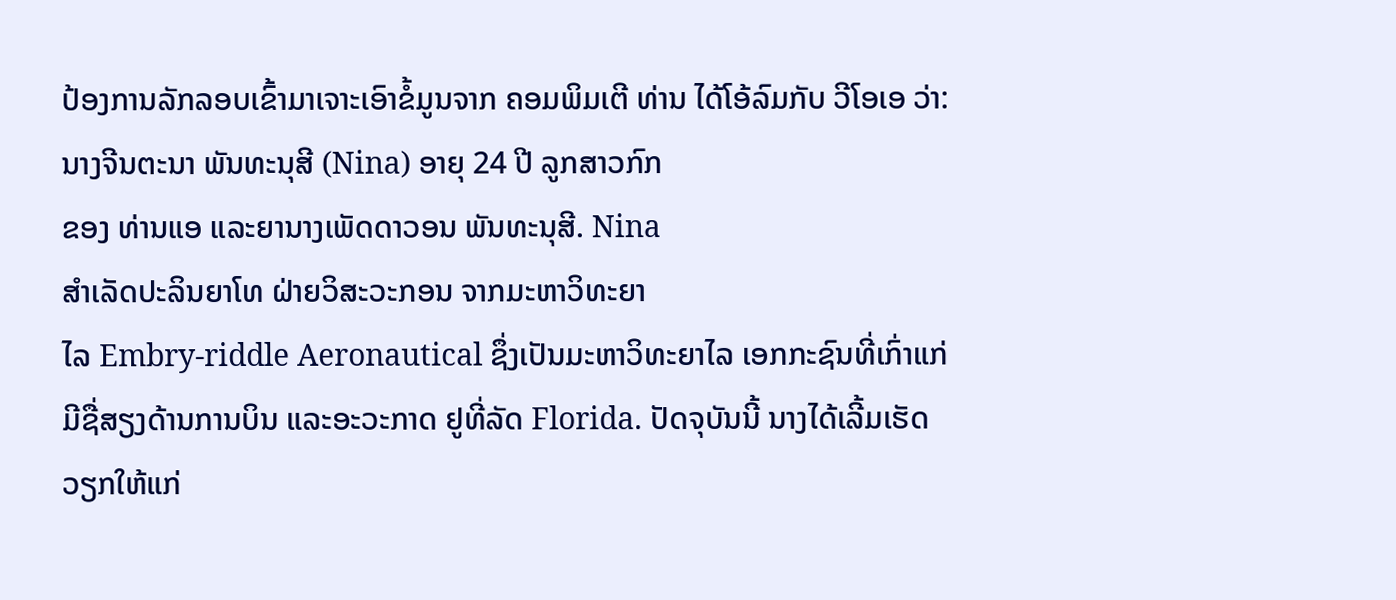ປ້ອງການລັກລອບເຂົ້າມາເຈາະເອົາຂໍ້ມູນຈາກ ຄອມພິມເຕີ ທ່ານ ໄດ້ໂອ້ລົມກັບ ວີໂອເອ ວ່າ:
ນາງຈີນຕະນາ ພັນທະນຸສີ (Nina) ອາຍຸ 24 ປີ ລູກສາວກົກ
ຂອງ ທ່ານແອ ແລະຍານາງເພັດດາວອນ ພັນທະນຸສີ. Nina
ສຳເລັດປະລິນຍາໂທ ຝ່າຍວິສະວະກອນ ຈາກມະຫາວິທະຍາ
ໄລ Embry-riddle Aeronautical ຊຶ່ງເປັນມະຫາວິທະຍາໄລ ເອກກະຊົນທີ່ເກົ່າແກ່
ມີຊື່ສຽງດ້ານການບິນ ແລະອະວະກາດ ຢູທີ່ລັດ Florida. ປັດຈຸບັນນີ້ ນາງໄດ້ເລີ້ມເຮັດ
ວຽກໃຫ້ແກ່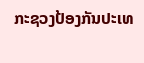ກະຊວງປ້ອງກັນປະເທ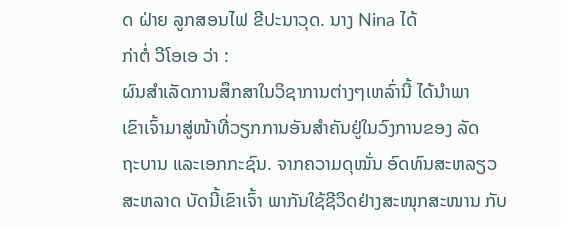ດ ຝ່າຍ ລູກສອນໄຟ ຂີປະນາວຸດ. ນາງ Nina ໄດ້
ກ່າຕໍ່ ວີໂອເອ ວ່າ :
ຜົນສຳເລັດການສຶກສາໃນວິຊາການຕ່າງໆເຫລົ່ານີ້ ໄດ້ນຳພາ
ເຂົາເຈົ້າມາສູ່ໜ້າທີ່ວຽກການອັນສໍາຄັນຢູ່ໃນວົງການຂອງ ລັດ
ຖະບານ ແລະເອກກະຊົນ. ຈາກຄວາມດຸໝັ່ນ ອົດທົນສະຫລຽວ
ສະຫລາດ ບັດນີ້ເຂົາເຈົ້າ ພາກັນໃຊ້ຊີວິດຢ່າງສະໜຸກສະໜານ ກັບ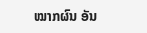ໝາກຜົນ ອັນ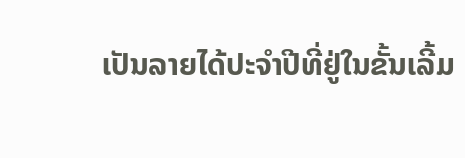ເປັນລາຍໄດ້ປະຈຳປີທີ່ຢູ່ໃນຂັ້ນເລີ້ມ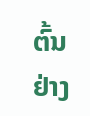ຕົ້ນຢ່າງ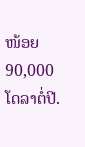ໜ້ອຍ 90,000 ໂດລາຕໍ່ປີ.